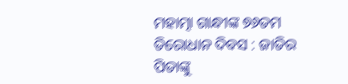ମହାତ୍ମା ଗାନ୍ଧୀଙ୍କ ୭୬ତମ ତିରୋଧାନ ଦିବସ : ଜାତିର ପିତାଙ୍କୁ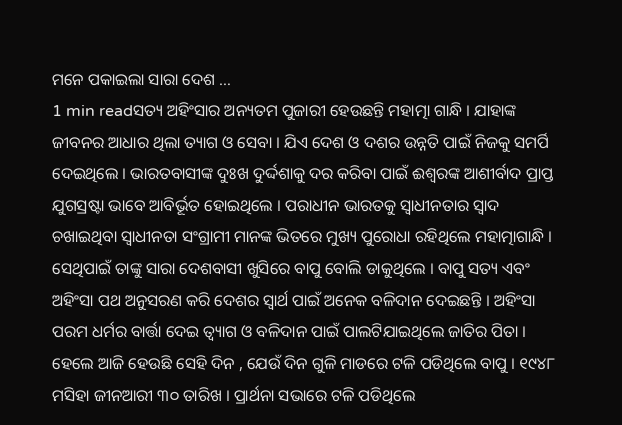ମନେ ପକାଇଲା ସାରା ଦେଶ …
1 min readସତ୍ୟ ଅହିଂସାର ଅନ୍ୟତମ ପୁଜାରୀ ହେଉଛନ୍ତି ମହାତ୍ମା ଗାନ୍ଧି । ଯାହାଙ୍କ ଜୀବନର ଆଧାର ଥିଲା ତ୍ୟାଗ ଓ ସେବା । ଯିଏ ଦେଶ ଓ ଦଶର ଉନ୍ନତି ପାଇଁ ନିଜକୁ ସମର୍ପି ଦେଇଥିଲେ । ଭାରତବାସୀଙ୍କ ଦୁଃଖ ଦୁର୍ଦ୍ଦଶାକୁ ଦର କରିବା ପାଇଁ ଈଶ୍ୱରଙ୍କ ଆଶୀର୍ବାଦ ପ୍ରାପ୍ତ ଯୁଗସ୍ରଷ୍ଟା ଭାବେ ଆବିର୍ଭୂତ ହୋଇଥିଲେ । ପରାଧୀନ ଭାରତକୁ ସ୍ୱାଧୀନତାର ସ୍ୱାଦ ଚଖାଇଥିବା ସ୍ୱାଧୀନତା ସଂଗ୍ରାମୀ ମାନଙ୍କ ଭିତରେ ମୁଖ୍ୟ ପୁରୋଧା ରହିଥିଲେ ମହାତ୍ମାଗାନ୍ଧି । ସେଥିପାଇଁ ତାଙ୍କୁ ସାରା ଦେଶବାସୀ ଖୁସିରେ ବାପୁ ବୋଲି ଡାକୁଥିଲେ । ବାପୁ ସତ୍ୟ ଏବଂ ଅହିଂସା ପଥ ଅନୁସରଣ କରି ଦେଶର ସ୍ୱାର୍ଥ ପାଇଁ ଅନେକ ବଳିଦାନ ଦେଇଛନ୍ତି । ଅହିଂସା ପରମ ଧର୍ମର ବାର୍ତ୍ତା ଦେଇ ତ୍ୱ୍ୟାଗ ଓ ବଳିଦାନ ପାଇଁ ପାଲଟିଯାଇଥିଲେ ଜାତିର ପିତା ।
ହେଲେ ଆଜି ହେଉଛି ସେହି ଦିନ , ଯେଉଁ ଦିନ ଗୁଳି ମାଡରେ ଟଳି ପଡିଥିଲେ ବାପୁ । ୧୯୪୮ ମସିହା ଜୀନଆରୀ ୩୦ ତାରିଖ । ପ୍ରାର୍ଥନା ସଭାରେ ଟଳି ପଡିଥିଲେ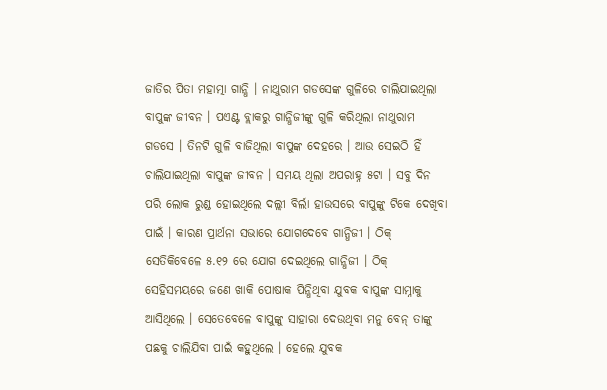ଜାତିର ପିତା ମହାତ୍ମା ଗାନ୍ଧି । ନାଥୁରାମ ଗଡସେଙ୍କ ଗୁଳିରେ ଚାଲିଯାଇଥିଲା ବାପୁଙ୍କ ଜୀବନ । ପଏଣ୍ଟ ବ୍ଲାକରୁ ଗାନ୍ଧିଜୀଙ୍କୁ ଗୁଳି କରିଥିଲା ନାଥୁରାମ ଗଡସେ । ତିନଟି ଗୁଳି ବାଜିଥିଲା ବାପୁଙ୍କ ଦେହରେ । ଆଉ ସେଇଠି ହିଁ ଚାଲିଯାଇଥିଲା ବାପୁଙ୍କ ଜୀବନ । ସମୟ ଥିଲା ଅପରାହ୍ନ ୫ଟା । ସବୁ ଦିନ ପରି ଲୋକ ରୁଣ୍ଡ ହୋଇଥିଲେ ଦଲ୍ଲୀ ବିର୍ଲା ହାଉସରେ ବାପୁଙ୍କୁ ଟିକେ ଦେଖିବା ପାଇଁ । କାରଣ ପ୍ରାର୍ଥନା ସଭାରେ ଯୋଗଦେବେ ଗାନ୍ଧିଜୀ । ଠିକ୍ ସେତିକିବେଳେ ୫.୧୨ ରେ ଯୋଗ ଦେଇଥିଲେ ଗାନ୍ଧିଜୀ । ଠିକ୍ ସେହିସମୟରେ ଜଣେ ଖାକି ପୋଷାକ ପିନ୍ଧିଥିବା ଯୁବକ ବାପୁଙ୍କ ସାମ୍ନାକୁ ଆସିଥିଲେ । ସେତେବେଳେ ବାପୁଙ୍କୁ ସାହାରା ଦେଉଥିବା ମନୁ ବେନ୍ ତାଙ୍କୁ ପଛକୁ ଚାଲିଯିବା ପାଇଁ କହୁଥିଲେ । ହେଲେ ଯୁବକ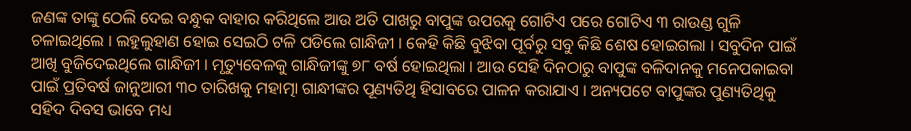ଜଣଙ୍କ ତାଙ୍କୁ ଠେଲି ଦେଇ ବନ୍ଧୁକ ବାହାର କରିଥିଲେ ଆଉ ଅତି ପାଖରୁ ବାପୁଙ୍କ ଉପରକୁ ଗୋଟିଏ ପରେ ଗୋଟିଏ ୩ ରାଉଣ୍ଡ ଗୁଳି ଚଳାଇଥିଲେ । ଲହୁଲୁହାଣ ହୋଇ ସେଇଠି ଟଳି ପଡିଲେ ଗାନ୍ଧିଜୀ । କେହି କିଛି ବୁଝିବା ପୂର୍ବରୁ ସବୁ କିଛି ଶେଷ ହୋଇଗଲା । ସବୁଦିନ ପାଇଁ ଆଖି ବୁଜିଦେଇଥିଲେ ଗାନ୍ଧିଜୀ । ମୃତ୍ୟୁବେଳକୁ ଗାନ୍ଧିଜୀଙ୍କୁ ୭୮ ବର୍ଷ ହୋଇଥିଲା । ଆଉ ସେହି ଦିନଠାରୁ ବାପୁଙ୍କ ବଳିଦାନକୁ ମନେପକାଇବା ପାଇଁ ପ୍ରତିବର୍ଷ ଜାନୁଆରୀ ୩୦ ତାରିଖକୁ ମହାତ୍ମା ଗାନ୍ଧୀଙ୍କର ପୂଣ୍ୟତିଥି ହିସାବରେ ପାଳନ କରାଯାଏ । ଅନ୍ୟପଟେ ବାପୁଙ୍କର ପୁଣ୍ୟତିଥିକୁ ସହିଦ ଦିବସ ଭାବେ ମଧ୍ୟ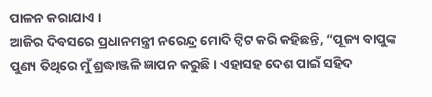ପାଳନ କରାଯାଏ ।
ଆଜିର ଦିବସରେ ପ୍ରଧାନମନ୍ତ୍ରୀ ନରେନ୍ଦ୍ର ମୋଦି ଟ୍ୱିଟ କରି କହିଛନ୍ତି, “ପୂଜ୍ୟ ବାପୁଙ୍କ ପୁଣ୍ୟ ତିଥିରେ ମୁଁ ଶ୍ରଦ୍ଧାଞ୍ଜଳି ଜ୍ଞାପନ କରୁଛି । ଏହାସହ ଦେଶ ପାଇଁ ସହିଦ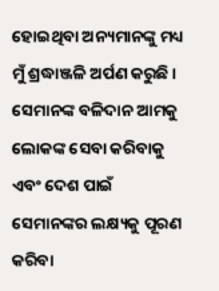ହୋଇଥିବା ଅନ୍ୟମାନଙ୍କୁ ମଧ୍ୟ ମୁଁ ଶ୍ରଦ୍ଧାଞ୍ଜଳି ଅର୍ପଣ କରୁଛି । ସେମାନଙ୍କ ବଳିଦାନ ଆମକୁ ଲୋକଙ୍କ ସେବା କରିବାକୁ ଏବଂ ଦେଶ ପାଇଁ ସେମାନଙ୍କର ଲକ୍ଷ୍ୟକୁ ପୂରଣ କରିବା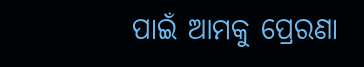ପାଇଁ ଆମକୁ ପ୍ରେରଣା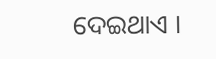ଦେଇଥାଏ ।